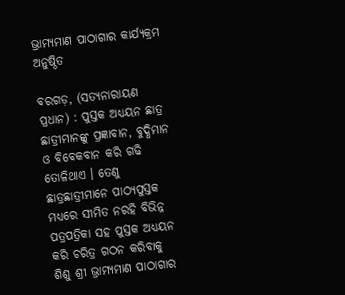ଭ୍ରାମ୍ୟମାଣ ପାଠାଗାର କାର୍ଯ୍ୟକ୍ରମ ଅନୁଷ୍ଠିତ

ବରଗଡ଼, (ସତ୍ୟନାରାୟଣ ପ୍ରଧାନ) : ପୁସ୍ତକ ଅଧ୍ୟୟନ ଛାତ୍ର ଛାତ୍ରୀମାନଙ୍କୁ ପ୍ରଜ୍ଞାବାନ, ବୁଦ୍ଧିମାନ ଓ ବିବେକବାନ କରି ଗଢି ତୋଳିଥାଏ । ତେଣୁ ଛାତ୍ରଛାତ୍ରୀମାନେ ପାଠ୍ୟପୁସ୍ତକ ମଧ୍ୟରେ ସୀମିତ ନରହି ବିଭିନ୍ନ ପତ୍ରପତ୍ରିକା ସହ ପୁସ୍ତକ ଅଧ୍ୟୟନ କରି ଚରିତ୍ର ଗଠନ କରିବାକୁ ଶିଶୁ ଶ୍ରୀ ଭ୍ରାମ୍ୟମାଣ ପାଠାଗାର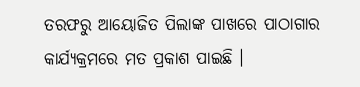ତରଫରୁ ଆୟୋଜିତ ପିଲାଙ୍କ ପାଖରେ ପାଠାଗାର କାର୍ଯ୍ୟକ୍ରମରେ ମତ ପ୍ରକାଶ ପାଇଛି ।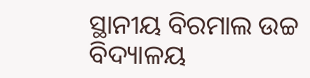ସ୍ଥାନୀୟ ବିରମାଲ ଉଚ୍ଚ ବିଦ୍ୟାଳୟ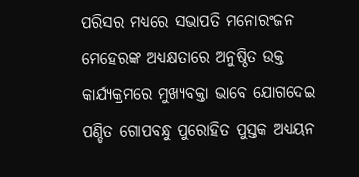ପରିସର ମଧ୍ୟରେ ସଭାପତି ମନୋରଂଜନ ମେହେରଙ୍କ ଅଧ୍ୟକ୍ଷତାରେ ଅନୁଷ୍ଠିତ ଉକ୍ତ କାର୍ଯ୍ୟକ୍ରମରେ ମୁଖ୍ୟବକ୍ତା ଭାବେ ଯୋଗଦେଇ ପଣ୍ଡିତ ଗୋପବନ୍ଧୁ ପୁରୋହିତ ପୁସ୍ତକ ଅଧ୍ୟୟନ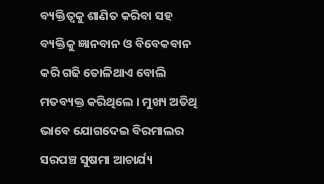ବ୍ୟକ୍ତିତ୍ଵକୁ ଶାଣିତ କରିବା ସହ ବ୍ୟକ୍ତିକୁ ଜ୍ଞାନବାନ ଓ ବିବେକବାନ କରି ଗଢି ତୋଳିଥାଏ ବୋଲି ମତବ୍ୟକ୍ତ କରିଥିଲେ । ମୁଖ୍ୟ ଅତିଥି ଭାବେ ଯୋଗଦେଇ ବିରମାଲର ସରପଞ୍ଚ ସୁଷମା ଆଚାର୍ଯ୍ୟ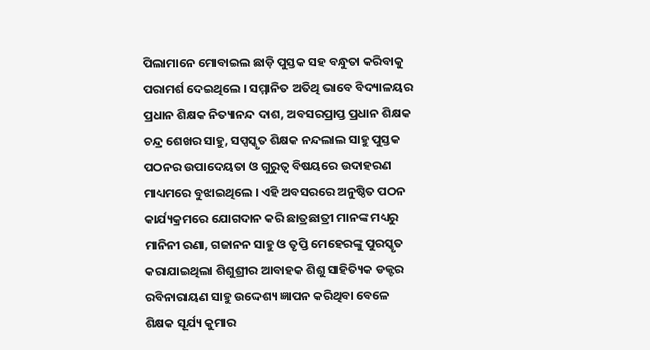ପିଲାମାନେ ମୋବାଇଲ ଛାଡ଼ି ପୁସ୍ତକ ସହ ବନ୍ଧୁତା କରିବାକୁ ପରାମର୍ଶ ଦେଇଥିଲେ । ସମ୍ମାନିତ ଅତିଥି ଭାବେ ବିଦ୍ୟାଳୟର ପ୍ରଧାନ ଶିକ୍ଷକ ନିତ୍ୟାନନ୍ଦ ଦାଶ, ଅବସରପ୍ରାପ୍ତ ପ୍ରଧାନ ଶିକ୍ଷକ ଚନ୍ଦ୍ର ଶେଖର ସାହୁ, ସପ୍ସସ୍କୃତ ଶିକ୍ଷକ ନନ୍ଦଲାଲ ସାହୁ ପୁସ୍ତକ ପଠନର ଉପାଦେୟତା ଓ ଗୁରୁତ୍ୱ ବିଷୟରେ ଉଦାହରଣ ମାଧ୍ୟମରେ ବୁଝାଇଥିଲେ । ଏହି ଅବସରରେ ଅନୁଷ୍ଠିତ ପଠନ କାର୍ଯ୍ୟକ୍ରମରେ ଯୋଗଦାନ କରି ଛାତ୍ରଛାତ୍ରୀ ମାନଙ୍କ ମଧ୍ୟରୁ ମାନିନୀ ରଣା, ଗଜାନନ ସାହୁ ଓ ତୃପ୍ତି ମେହେରଙ୍କୁ ପୁରସ୍କୃତ କରାଯାଇଥିଲା ଶିଶୁଶ୍ରୀର ଆବାହକ ଶିଶୁ ସାହିତ୍ୟିକ ଡକ୍ଟର ରବିନାରାୟଣ ସାହୁ ଉଦ୍ଦେଶ୍ୟ ଜ୍ଞାପନ କରିଥିବା ବେଳେ ଶିକ୍ଷକ ସୂର୍ଯ୍ୟ କୁମାର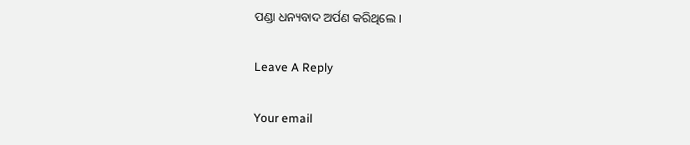ପଣ୍ଡା ଧନ୍ୟବାଦ ଅର୍ପଣ କରିଥିଲେ ।

Leave A Reply

Your email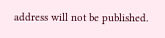address will not be published.